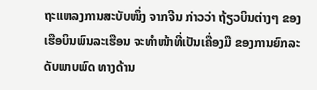ຖະແຫລງການສະບັບໜຶ່ງ ຈາກຈີນ ກ່າວວ່າ ຖ້ຽວບິນຕ່າງໆ ຂອງເຮືອບິນພົນລະເຮືອນ ຈະທຳໜ້າທີ່ເປັນເຄື່ອງມື ຂອງການຍົກລະດັບພາບພົດ ທາງດ້ານ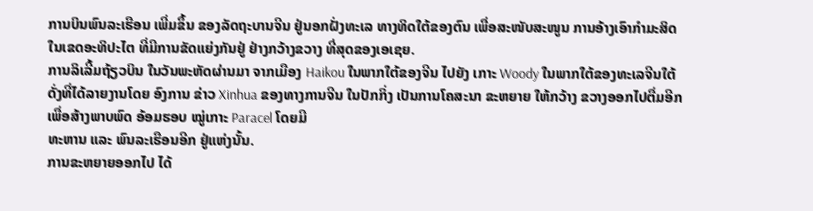ການບິນພົນລະເຮືອນ ເພີ່ມຂຶ້ນ ຂອງລັດຖະບານຈີນ ຢູ່ນອກຝັ່ງທະເລ ທາງທິດໃຕ້ຂອງຕົນ ເພື່ອສະໜັບສະໜູນ ການອ້າງເອົາກຳມະສິດ ໃນເຂດອະທິປະໄຕ ທີ່ມີການຂັດແຍ່ງກັນຢູ່ ຢ່າງກວ້າງຂວາງ ທີ່ສຸດຂອງເອເຊຍ.
ການລິເລີ້ມຖ້ຽວບິນ ໃນວັນພະຫັດຜ່ານມາ ຈາກເມືອງ Haikou ໃນພາກໃຕ້ຂອງຈີນ ໄປຍັງ ເກາະ Woody ໃນພາກໃຕ້ຂອງທະເລຈີນໃຕ້ ດັ່ງທີ່ໄດ້ລາຍງານໂດຍ ອົງການ ຂ່າວ Xinhua ຂອງທາງການຈີນ ໃນປັກກິ່ງ ເປັນການໂຄສະນາ ຂະຫຍາຍ ໃຫ້ກວ້າງ ຂວາງອອກໄປຕື່ມອີກ ເພື່ອສ້າງພາບພົດ ອ້ອມຮອບ ໝູ່ເກາະ Paracel ໂດຍມີ
ທະຫານ ແລະ ພົນລະເຮືອນອີກ ຢູ່ແຫ່ງນັ້ນ.
ການຂະຫຍາຍອອກໄປ ໄດ້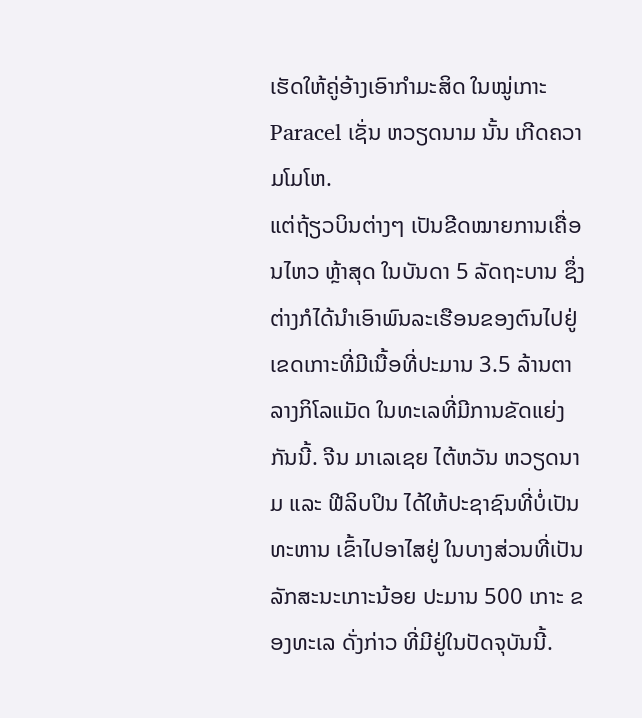ເຮັດໃຫ້ຄູ່ອ້າງເອົາກຳມະສິດ ໃນໝູ່ເກາະ Paracel ເຊັ່ນ ຫວຽດນາມ ນັ້ນ ເກີດຄວາມໂມໂຫ.
ແຕ່ຖ້ຽວບິນຕ່າງໆ ເປັນຂີດໝາຍການເຄື່ອນໄຫວ ຫຼ້າສຸດ ໃນບັນດາ 5 ລັດຖະບານ ຊຶ່ງຕ່າງກໍໄດ້ນຳເອົາພົນລະເຮືອນຂອງຕົນໄປຢູ່ ເຂດເກາະທີ່ມີເນື້ອທີ່ປະມານ 3.5 ລ້ານຕາລາງກິໂລແມັດ ໃນທະເລທີ່ມີການຂັດແຍ່ງກັນນີ້. ຈີນ ມາເລເຊຍ ໄຕ້ຫວັນ ຫວຽດນາມ ແລະ ຟີລິບປິນ ໄດ້ໃຫ້ປະຊາຊົນທີ່ບໍ່ເປັນທະຫານ ເຂົ້າໄປອາໄສຢູ່ ໃນບາງສ່ວນທີ່ເປັນລັກສະນະເກາະນ້ອຍ ປະມານ 500 ເກາະ ຂອງທະເລ ດັ່ງກ່າວ ທີ່ມີຢູ່ໃນປັດຈຸບັນນີ້.